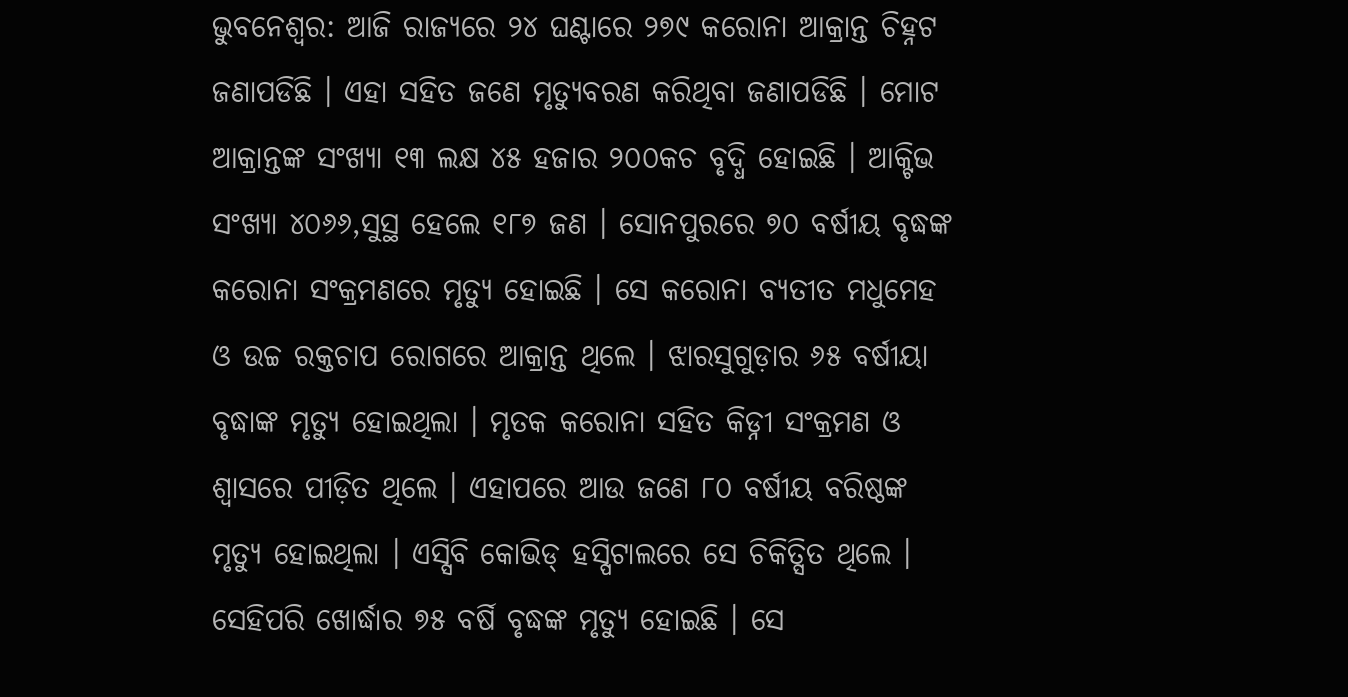ଭୁବନେଶ୍ୱର: ଆଜି ରାଜ୍ୟରେ ୨୪ ଘଣ୍ଟାରେ ୨୭୯ କରୋନା ଆକ୍ରାନ୍ତ ଚିହ୍ନଟ ଜଣାପଡିଛି । ଏହା ସହିତ ଜଣେ ମୃତ୍ୟୁବରଣ କରିଥିବା ଜଣାପଡିଛି । ମୋଟ ଆକ୍ରାନ୍ତଙ୍କ ସଂଖ୍ୟା ୧୩ ଲକ୍ଷ ୪୫ ହଜାର ୨୦୦କଚ ବୃଦ୍ଧି ହୋଇଛି । ଆକ୍ଟିଭ ସଂଖ୍ୟା ୪୦୬୬,ସୁସ୍ଥ ହେଲେ ୧୮୭ ଜଣ । ସୋନପୁରରେ ୭୦ ବର୍ଷୀୟ ବୃଦ୍ଧଙ୍କ କରୋନା ସଂକ୍ରମଣରେ ମୃତ୍ୟୁ ହୋଇଛି । ସେ କରୋନା ବ୍ୟତୀତ ମଧୁମେହ ଓ ଉଚ୍ଚ ରକ୍ତଚାପ ରୋଗରେ ଆକ୍ରାନ୍ତ ଥିଲେ । ଝାରସୁଗୁଡ଼ାର ୬୫ ବର୍ଷୀୟା ବୃଦ୍ଧାଙ୍କ ମୃତ୍ୟୁ ହୋଇଥିଲା । ମୃତକ କରୋନା ସହିତ କିଡ୍ନୀ ସଂକ୍ରମଣ ଓ ଶ୍ୱାସରେ ପୀଡ଼ିତ ଥିଲେ । ଏହାପରେ ଆଉ ଜଣେ ୮୦ ବର୍ଷୀୟ ବରିଷ୍ଠଙ୍କ ମୃତ୍ୟୁ ହୋଇଥିଲା । ଏସ୍ସିବି କୋଭିଡ୍ ହସ୍ପିଟାଲରେ ସେ ଚିକିତ୍ସିତ ଥିଲେ ।
ସେହିପରି ଖୋର୍ଦ୍ଧାର ୭୫ ବର୍ଷି ବୃଦ୍ଧଙ୍କ ମୃତ୍ୟୁ ହୋଇଛି । ସେ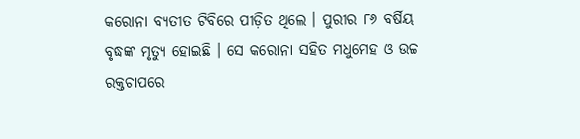କରୋନା ବ୍ୟତୀତ ଟିବିରେ ପୀଡ଼ିତ ଥିଲେ । ପୁରୀର ୮୬ ବର୍ଷିୟ ବୃଦ୍ଧଙ୍କ ମୃତ୍ୟୁ ହୋଇଛି । ସେ କରୋନା ସହିତ ମଧୁମେହ ଓ ଉଚ୍ଚ ରକ୍ତଚାପରେ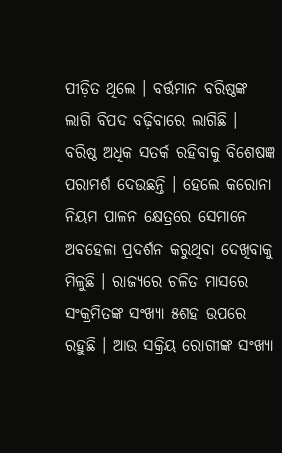ପୀଡ଼ିତ ଥିଲେ । ବର୍ତ୍ତମାନ ବରିଷ୍ଠଙ୍କ ଲାଗି ବିପଦ ବଢ଼ିବାରେ ଲାଗିଛି । ବରିଷ୍ଠ ଅଧିକ ସତର୍କ ରହିବାକୁ ବିଶେଷଜ୍ଞ ପରାମର୍ଶ ଦେଉଛନ୍ତି । ହେଲେ କରୋନା ନିୟମ ପାଳନ କ୍ଷେତ୍ରରେ ସେମାନେ ଅବହେଳା ପ୍ରଦର୍ଶନ କରୁଥିବା ଦେଖିବାକୁ ମିଳୁଛି । ରାଜ୍ୟରେ ଚଳିତ ମାସରେ ସଂକ୍ରମିତଙ୍କ ସଂଖ୍ୟା ୫ଶହ ଉପରେ ରହୁଛି । ଆଉ ସକ୍ରିୟ ରୋଗୀଙ୍କ ସଂଖ୍ୟା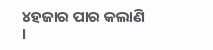୪ହଜାର ପାର କଲାଣି ।